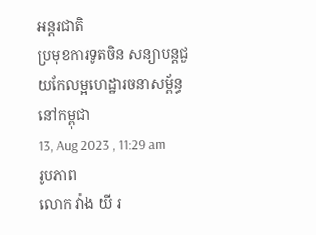អន្តរជាតិ
ប្រមុខការទូតចិន សន្យាបន្តជួយកែលម្អហេដ្ឋារចនាសម្ព័ន្ធនៅកម្ពុជា
13, Aug 2023 , 11:29 am
រូបភាព
លោក វ៉ាង យី រ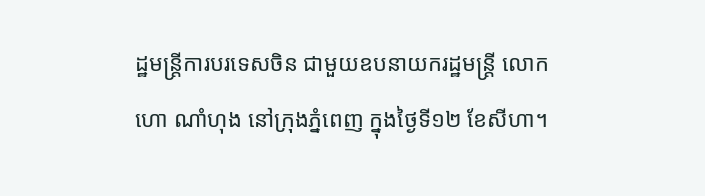ដ្ឋមន្រ្តីការបរទេសចិន ជាមួយឧបនាយករដ្ឋមន្រ្តី លោក ហោ ណាំហុង នៅក្រុងភ្នំពេញ ក្នុងថ្ងៃទី១២ ខែសីហា។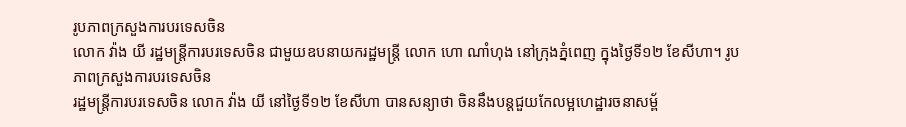រូបភាពក្រសួងការបរទេសចិន
លោក វ៉ាង យី រដ្ឋមន្រ្តីការបរទេសចិន ជាមួយឧបនាយករដ្ឋមន្រ្តី លោក ហោ ណាំហុង នៅក្រុងភ្នំពេញ ក្នុងថ្ងៃទី១២ ខែសីហា។ រូបភាពក្រសួងការបរទេសចិន
រដ្ឋមន្រ្តីការបរទេសចិន លោក វ៉ាង យី នៅថ្ងៃទី១២ ខែសីហា បានសន្យាថា ចិននឹងបន្តជួយកែលម្អហេដ្ឋារចនាសម្ព័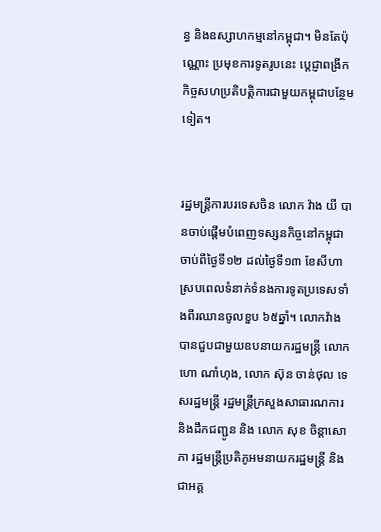ន្ធ និងឧស្សាហកម្មនៅកម្ពុជា។ មិនតែប៉ុណ្ណោះ ប្រមុខការទូតរូបនេះ ប្តេជ្ញាពង្រីកកិច្ចសហប្រតិបត្តិការជាមួយកម្ពុជាបន្ថែមទៀត។


រដ្ឋមន្រ្តីការបរទេសចិន លោក វ៉ាង យី បានចាប់ផ្តើមបំពេញទស្សនកិច្ចនៅកម្ពុជា ចាប់ពីថ្ងៃទី១២ ដល់ថ្ងៃទី១៣ ខែសីហា ស្របពេលទំនាក់ទំនងការទូតប្រទេសទាំងពីរឈានចូលខួប ៦៥ឆ្នាំ។ លោកវ៉ាង បានជួបជាមួយឧបនាយករដ្ឋមន្រ្តី លោក ហោ ណាំហុង, លោក ស៊ុន ចាន់ថុល ទេសរដ្ឋមន្ត្រី រដ្ឋមន្ត្រីក្រសួងសាធារណការ និងដឹកជញ្ជូន និង លោក សុខ ចិន្តាសោភា រដ្ឋមន្ត្រីប្រតិភូអមនាយករដ្ឋមន្ត្រី និងជាអគ្គ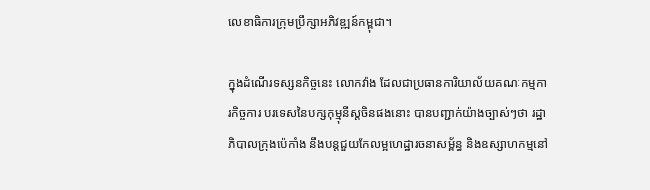លេខាធិការក្រុមប្រឹក្សាអភិវឌ្ឍន៍កម្ពុជា។

ក្នុងដំណើរទស្សនកិច្ចនេះ លោកវ៉ាង ដែលជាប្រធានការិយាល័យគណៈកម្មការកិច្ចការ បរទេសនៃបក្សកុម្មុនីស្តចិនផងនោះ បានបញ្ជាក់យ៉ាងច្បាស់ៗថា រដ្ឋាភិបាលក្រុងប៉េកាំង នឹងបន្តជួយកែលម្អហេដ្ឋារចនាសម្ព័ន្ធ និងឧស្សាហកម្មនៅ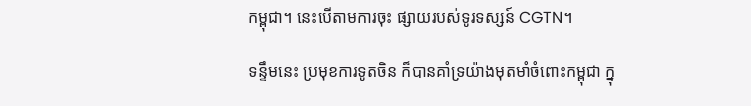កម្ពុជា។ នេះបើតាមការចុះ ផ្សាយរបស់ទូរទស្សន៍ CGTN។

ទន្ទឹមនេះ ប្រមុខការទូតចិន ក៏បានគាំទ្រយ៉ាងមុតមាំចំពោះកម្ពុជា ក្នុ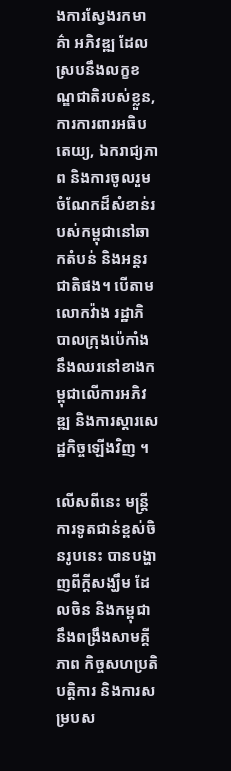ងការស្វែងរកមាគ៌ា អភិវឌ្ឍ ដែលស្របនឹងលក្ខខណ្ឌជាតិរបស់ខ្លួន, ការការពារអធិបតេយ្យ, ឯករាជ្យភាព និងការចូលរួមចំណែកដ៏សំខាន់របស់កម្ពុជានៅឆាកតំបន់ និងអន្តរជាតិផង។ បើតាមលោកវ៉ាង រដ្ឋាភិបាលក្រុងប៉េកាំង នឹងឈរនៅខាងកម្ពុជាលើការអភិវឌ្ឍ និងការស្តារសេដ្ឋកិច្ចឡើងវិញ ។

លើសពីនេះ មន្រ្តីការទូតជាន់ខ្ពស់ចិនរូបនេះ បានបង្ហាញពីក្តីសង្ឃឹម ដែលចិន និងកម្ពុជានឹងពង្រឹងសាមគ្គីភាព កិច្ចសហប្រតិបត្តិការ និងការសម្របស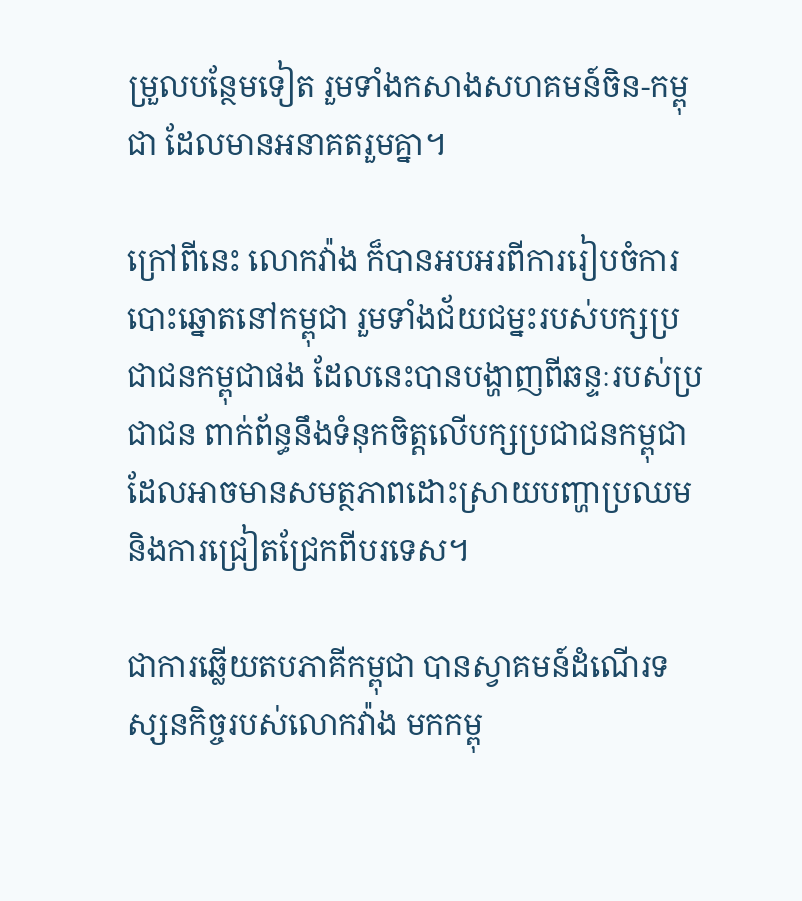ម្រួលបន្ថែមទៀត រួមទាំងកសាងសហគមន៍ចិន-កម្ពុជា ដែលមានអនាគតរួមគ្នា។

ក្រៅពីនេះ លោកវ៉ាង ក៏បានអបអរពីការរៀបចំការបោះឆ្នោតនៅកម្ពុជា រួមទាំងជ័យជម្នះរបស់បក្សប្រជាជនកម្ពុជាផង ដែលនេះបានបង្ហាញពីឆន្ទៈរបស់ប្រជាជន ពាក់ព័ន្ធនឹងទំនុកចិត្តលើបក្សប្រជាជនកម្ពុជា ដែលអាចមានសមត្ថភាពដោះស្រាយបញ្ហាប្រឈម និងការជ្រៀតជ្រែកពីបរទេស។

ជាការឆ្លើយតបភាគីកម្ពុជា បានស្វាគមន៍ដំណើរទស្សនកិច្ចរបស់លោកវ៉ាង មកកម្ពុ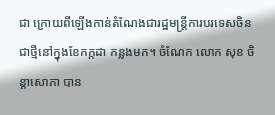ជា ក្រោយពីឡើងកាន់តំណែងជារដ្ឋមន្រ្តីការបរទេសចិន ជាថ្មីនៅក្នុងខែកក្កដា កន្លងមក។ ចំណែក លោក សុខ ចិន្តាសោភា បាន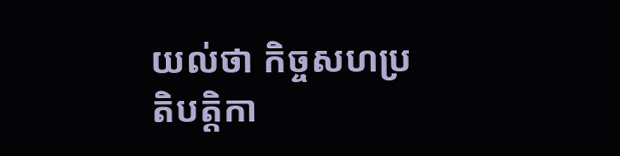យល់ថា កិច្ចសហប្រតិបត្តិកា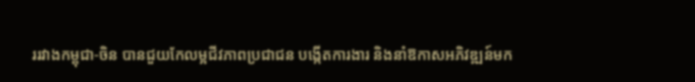ររវាងកម្ពុជា-ចិន បានជួយកែលម្អជីវភាពប្រជាជន បង្កើតការងារ និងនាំឱកាសអភិវឌ្ឍន៍មក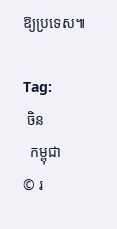ឱ្យប្រទេស៕

Tag:
 ចិន
  កម្ពុជា
© រ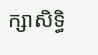ក្សាសិទ្ធិ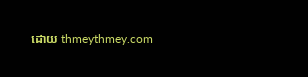ដោយ thmeythmey.com